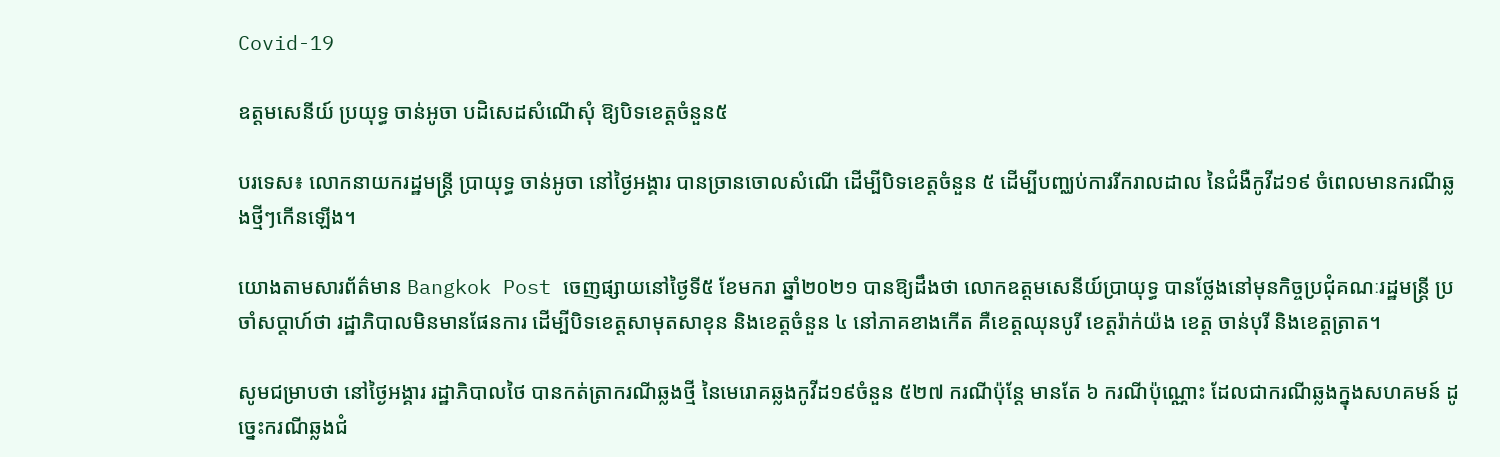Covid-19

ឧត្តមសេនីយ៍ ប្រយុទ្ធ ចាន់អូចា បដិសេដសំណើសុំ ឱ្យបិទខេត្តចំនួន៥

បរទេស៖ លោកនាយករដ្ឋមន្រ្តី ប្រាយុទ្ធ ចាន់អូចា នៅថ្ងៃអង្គារ បានច្រានចោលសំណើ ដើម្បីបិទខេត្តចំនួន ៥ ដើម្បីបញ្ឈប់ការរីករាលដាល នៃជំងឺកូវីដ១៩ ចំពេលមានករណីឆ្លងថ្មីៗកើនឡើង។

យោងតាមសារព័ត៌មាន Bangkok Post ចេញផ្សាយនៅថ្ងៃទី៥ ខែមករា ឆ្នាំ២០២១ បានឱ្យដឹងថា លោកឧត្តមសេនីយ៍ប្រាយុទ្ធ បានថ្លែងនៅមុនកិច្ចប្រជុំគណៈរដ្ឋមន្រ្តី ប្រចាំសប្តាហ៍ថា រដ្ឋាភិបាលមិនមានផែនការ ដើម្បីបិទខេត្តសាមុតសាខុន និងខេត្តចំនួន ៤ នៅភាគខាងកើត គឺខេត្តឈុនបូរី ខេត្តរ៉ាក់យ៉ង ខេត្ត ចាន់បុរី និងខេត្តត្រាត។

សូមជម្រាបថា នៅថ្ងៃអង្គារ រដ្ឋាភិបាលថៃ បានកត់ត្រាករណីឆ្លងថ្មី នៃមេរោគឆ្លងកូវីដ១៩ចំនួន ៥២៧ ករណីប៉ុន្តែ មានតែ ៦ ករណីប៉ុណ្ណោះ ដែលជាករណីឆ្លងក្នុងសហគមន៍ ដូច្នេះករណីឆ្លងជំ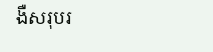ងឺសរុបរ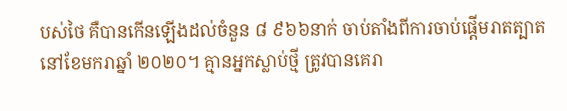បស់ថៃ គឺបានកើនឡើងដល់ចំនួន ៨ ៩៦៦នាក់ ចាប់តាំងពីការចាប់ផ្តើមរាតត្បាត នៅខែមករាឆ្នាំ ២០២០។ គ្មានអ្នកស្លាប់ថ្មី ត្រូវបានគេរា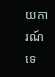យការណ៍ទេ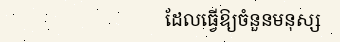ដែលធ្វើឱ្យចំនួនមនុស្ស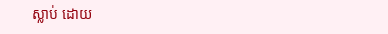ស្លាប់ ដោយ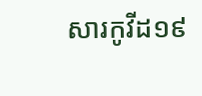សារកូវីដ១៩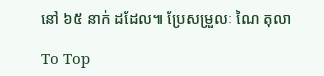នៅ ៦៥ នាក់ ដដែល៕ ប្រែសម្រួលៈ ណៃ តុលា

To Top